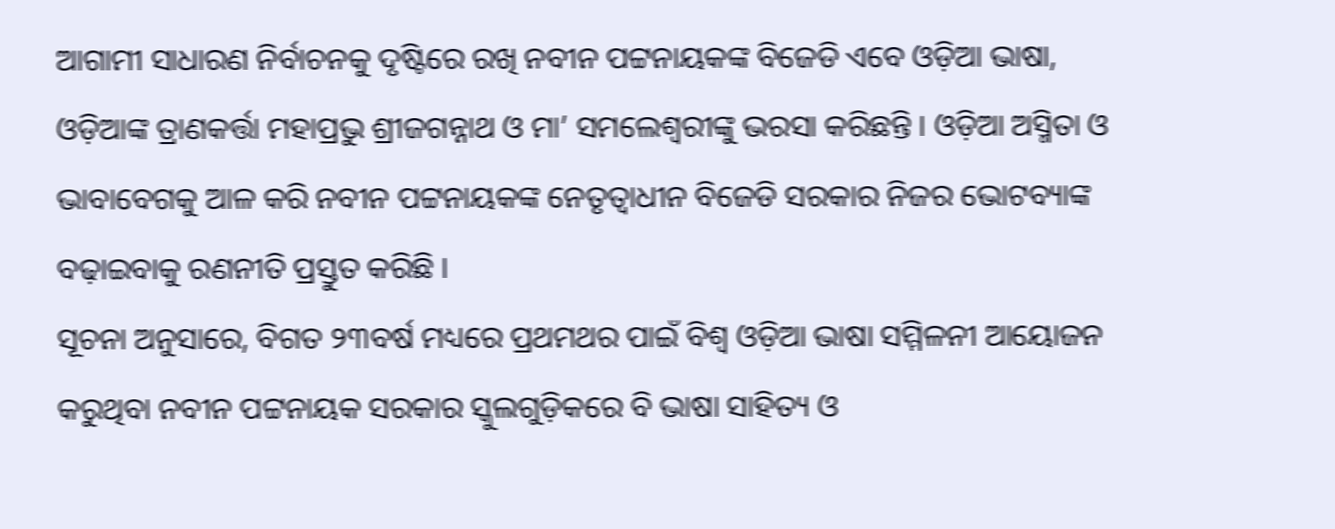ଆଗାମୀ ସାଧାରଣ ନିର୍ବାଚନକୁ ଦୃଷ୍ଟିରେ ରଖି ନବୀନ ପଟ୍ଟନାୟକଙ୍କ ବିଜେଡି ଏବେ ଓଡ଼ିଆ ଭାଷା, ଓଡ଼ିଆଙ୍କ ତ୍ରାଣକର୍ତ୍ତା ମହାପ୍ରଭୁ ଶ୍ରୀଜଗନ୍ନାଥ ଓ ମା’ ସମଲେଶ୍ୱରୀଙ୍କୁ ଭରସା କରିଛନ୍ତି । ଓଡ଼ିଆ ଅସ୍ମିତା ଓ ଭାବାବେଗକୁ ଆଳ କରି ନବୀନ ପଟ୍ଟନାୟକଙ୍କ ନେତୃତ୍ୱାଧୀନ ବିଜେଡି ସରକାର ନିଜର ଭୋଟବ୍ୟାଙ୍କ ବଢ଼ାଇବାକୁ ରଣନୀତି ପ୍ରସ୍ତୁତ କରିଛି ।
ସୂଚନା ଅନୁସାରେ, ବିଗତ ୨୩ବର୍ଷ ମଧ୍ୟରେ ପ୍ରଥମଥର ପାଇଁ ବିଶ୍ୱ ଓଡ଼ିଆ ଭାଷା ସମ୍ମିଳନୀ ଆୟୋଜନ କରୁଥିବା ନବୀନ ପଟ୍ଟନାୟକ ସରକାର ସ୍କୁଲଗୁଡ଼ିକରେ ବି ଭାଷା ସାହିତ୍ୟ ଓ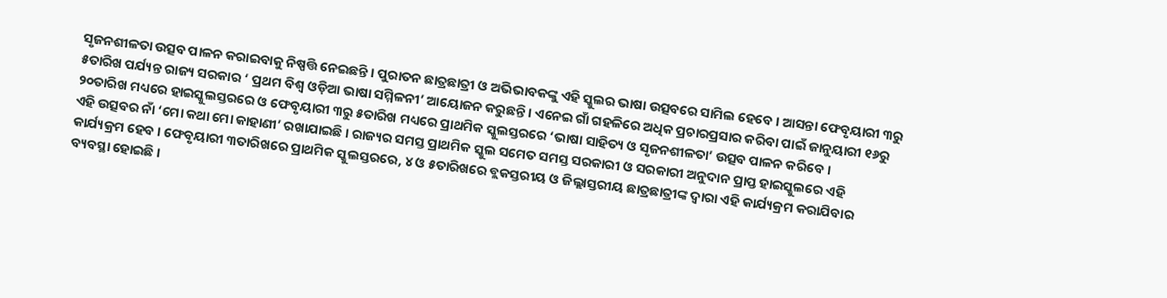ସୃଜନଶୀଳତା ଉତ୍ସବ ପାଳନ କରାଇବାକୁ ନିଷ୍ପତ୍ତି ନେଇଛନ୍ତି । ପୁରାତନ ଛାତ୍ରଛାତ୍ରୀ ଓ ଅଭିଭାବକଙ୍କୁ ଏହି ସ୍କୁଲର ଭାଷା ଉତ୍ସବରେ ସାମିଲ ହେବେ । ଆସନ୍ତା ଫେବୃୟାରୀ ୩ରୁ ୫ତାରିଖ ପର୍ଯ୍ୟନ୍ତ ରାଜ୍ୟ ସରକାର ‘ ପ୍ରଥମ ବିଶ୍ୱ ଓଡ଼ିଆ ଭାଷା ସମ୍ମିଳନୀ’ ଆୟୋଜନ କରୁଛନ୍ତି । ଏନେଇ ଗାଁ ଗହଳିରେ ଅଧିକ ପ୍ରଚାରପ୍ରସାର କରିବା ପାଇଁ ଜାନୁୟାରୀ ୧୬ରୁ ୨୦ତାରିଖ ମଧ୍ୟରେ ହାଇସ୍କୁଲସ୍ତରରେ ଓ ଫେବୃୟାରୀ ୩ରୁ ୫ତାରିଖ ମଧ୍ୟରେ ପ୍ରାଥମିକ ସ୍କୁଲସ୍ତରରେ ‘ଭାଷା ସାହିତ୍ୟ ଓ ସୃଜନଶୀଳତା’ ଉତ୍ସବ ପାଳନ କରିବେ।
ଏହି ଉତ୍ସବର ନାଁ ‘ମୋ କଥା ମୋ କାହାଣୀ’ ରଖାଯାଇଛି । ରାଜ୍ୟର ସମସ୍ତ ପ୍ରାଥମିକ ସ୍କୁଲ ସମେତ ସମସ୍ତ ସରକାରୀ ଓ ସରକାରୀ ଅନୁଦାନ ପ୍ରାପ୍ତ ହାଇସ୍କୁଲରେ ଏହି କାର୍ଯ୍ୟକ୍ରମ ହେବ । ଫେବୃୟାରୀ ୩ତାରିଖରେ ପ୍ରାଥମିକ ସ୍କୁଲସ୍ତରରେ, ୪ ଓ ୫ତାରିଖରେ ବ୍ଲକସ୍ତରୀୟ ଓ ଜିଲ୍ଲାସ୍ତରୀୟ ଛାତ୍ରଛାତ୍ରୀଙ୍କ ଦ୍ୱାରା ଏହି କାର୍ଯ୍ୟକ୍ରମ କରାଯିବାର ବ୍ୟବସ୍ଥା ହୋଇଛି ।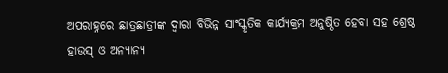ଅପରାହ୍ନରେ ଛାତ୍ରଛାତ୍ରୀଙ୍କ ଦ୍ୱାରା ବିଭିନ୍ନ ସାଂସ୍କୃତିକ କାର୍ଯ୍ୟକ୍ରମ ଅନୁଷ୍ଠିତ ହେବା ସହ ଶ୍ରେଷ୍ଠ ହାଉସ୍ ଓ ଅନ୍ୟାନ୍ୟ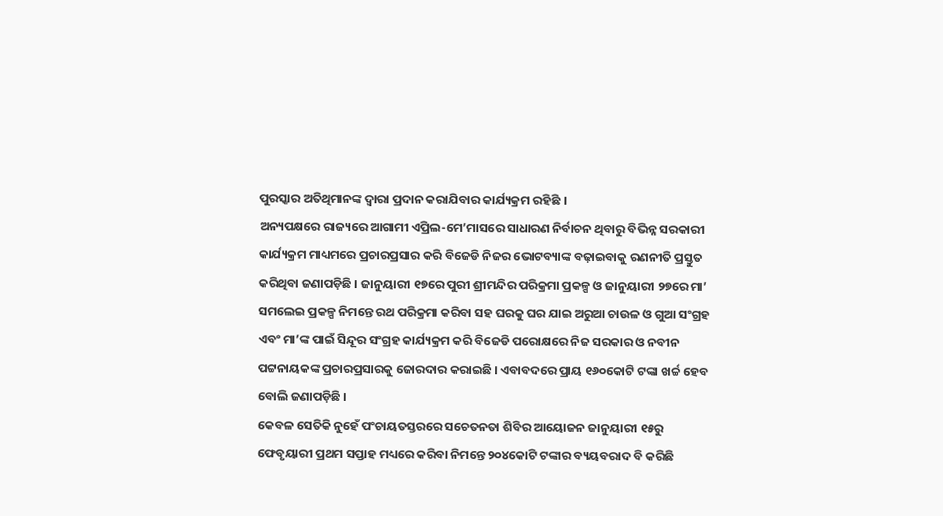ପୁରସ୍କାର ଅତିଥିମାନଙ୍କ ଦ୍ୱାରା ପ୍ରଦାନ କରାଯିବାର କାର୍ଯ୍ୟକ୍ରମ ରହିଛି ।
ଅନ୍ୟପକ୍ଷରେ ରାଜ୍ୟରେ ଆଗାମୀ ଏପ୍ରିଲ-ମେ’ମାସରେ ସାଧାରଣ ନିର୍ବାଚନ ଥିବାରୁ ବିଭିନ୍ନ ସରକାରୀ କାର୍ଯ୍ୟକ୍ରମ ମାଧ୍ୟମରେ ପ୍ରଚାରପ୍ରସାର କରି ବିଜେଡି ନିଜର ଭୋଟବ୍ୟାଙ୍କ ବଢ଼ାଇବାକୁ ରଣନୀତି ପ୍ରସ୍ତୁତ କରିଥିବା ଜଣାପଡ଼ିଛି । ଜାନୁୟାରୀ ୧୭ରେ ପୁରୀ ଶ୍ରୀମନ୍ଦିର ପରିକ୍ରମା ପ୍ରକଳ୍ପ ଓ ଜାନୁୟାରୀ ୨୭ରେ ମା’ ସମଲେଇ ପ୍ରକଳ୍ପ ନିମନ୍ତେ ରଥ ପରିକ୍ରମା କରିବା ସହ ଘରକୁ ଘର ଯାଇ ଅରୁଆ ଚାଉଳ ଓ ଗୁଆ ସଂଗ୍ରହ ଏବଂ ମା’ଙ୍କ ପାଇଁ ସିନ୍ଦୂର ସଂଗ୍ରହ କାର୍ଯ୍ୟକ୍ରମ କରି ବିଜେଡି ପରୋକ୍ଷରେ ନିଜ ସରକାର ଓ ନବୀନ ପଟ୍ଟନାୟକଙ୍କ ପ୍ରଚାରପ୍ରସାରକୁ ଜୋରଦାର କରାଇଛି । ଏବାବଦରେ ପ୍ରାୟ ୧୬୦କୋଟି ଟଙ୍କା ଖର୍ଚ୍ଚ ହେବ ବୋଲି ଜଣାପଡ଼ିଛି ।
କେବଳ ସେତିକି ନୁହେଁ ପଂଚାୟତସ୍ତରରେ ସଚେତନତା ଶିବିର ଆୟୋଜନ ଜାନୁୟାରୀ ୧୫ରୁ ଫେବୃୟାରୀ ପ୍ରଥମ ସପ୍ତାହ ମଧ୍ୟରେ କରିବା ନିମନ୍ତେ ୨୦୪କୋଟି ଟଙ୍କାର ବ୍ୟୟବରାଦ ବି କରିଛି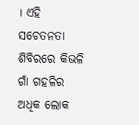। ଏହି ସଚେତନତା ଶିବିରରେ କିଭଳି ଗାଁ ଗହଳିର ଅଧିକ ଲୋକ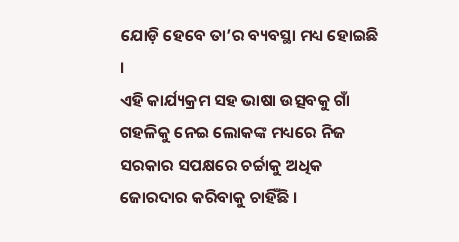ଯୋଡ଼ି ହେବେ ତା’ର ବ୍ୟବସ୍ଥା ମଧ୍ୟ ହୋଇଛି ।
ଏହି କାର୍ଯ୍ୟକ୍ରମ ସହ ଭାଷା ଉତ୍ସବକୁ ଗାଁ ଗହଳିକୁ ନେଇ ଲୋକଙ୍କ ମଧ୍ୟରେ ନିଜ ସରକାର ସପକ୍ଷରେ ଚର୍ଚ୍ଚାକୁ ଅଧିକ ଜୋରଦାର କରିବାକୁ ଚାହିଁଛି ।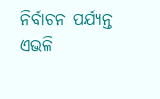ନିର୍ବାଚନ ପର୍ଯ୍ୟନ୍ତ ଏଭଳି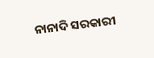ନାନାଦି ସରକାରୀ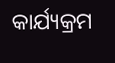କାର୍ଯ୍ୟକ୍ରମ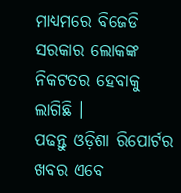ମାଧ୍ୟମରେ ବିଜେଡି ସରକାର ଲୋକଙ୍କ ନିକଟତର ହେବାକୁ ଲାଗିଛି ।
ପଢନ୍ତୁ ଓଡ଼ିଶା ରିପୋର୍ଟର ଖବର ଏବେ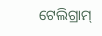ଟେଲିଗ୍ରାମ୍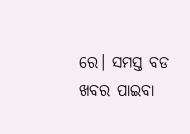ରେ। ସମସ୍ତ ବଡ ଖବର ପାଇବା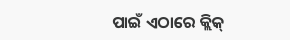ପାଇଁ ଏଠାରେ କ୍ଲିକ୍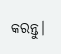କରନ୍ତୁ।